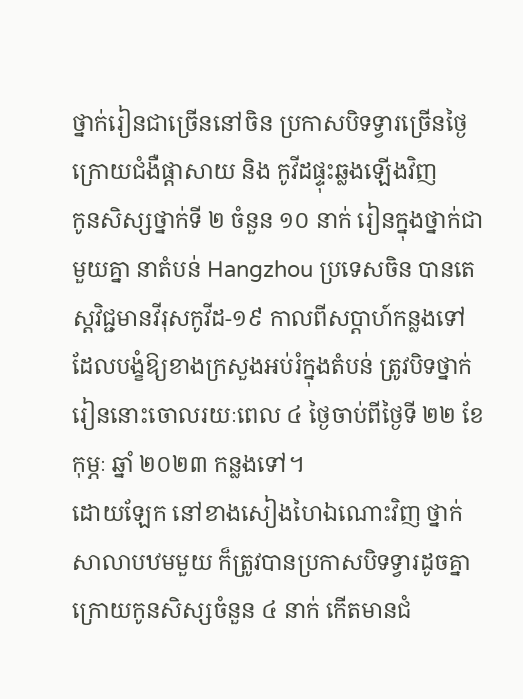ថ្នាក់រៀនជាច្រើននៅចិន ប្រកាសបិទទ្វារច្រើនថ្ងៃ ក្រោយជំងឺផ្ដាសាយ និង កូវីដផ្ទុះឆ្លងឡើងវិញ
កូនសិស្សថ្នាក់ទី ២ ចំនួន ១០ នាក់ រៀនក្នុងថ្នាក់ជាមួយគ្នា នាតំបន់ Hangzhou ប្រទេសចិន បានតេស្តវិជ្ជមានវីរុសកូវីដ-១៩ កាលពីសប្ដាហ៍កន្លងទៅ ដែលបង្ខំឱ្យខាងក្រសួងអប់រំក្នុងតំបន់ ត្រូវបិទថ្នាក់រៀននោះចោលរយៈពេល ៤ ថ្ងៃចាប់ពីថ្ងៃទី ២២ ខែកុម្ភៈ ឆ្នាំ ២០២៣ កន្លងទៅ។
ដោយឡែក នៅខាងសៀងហៃឯណោះវិញ ថ្នាក់សាលាបឋមមួយ ក៏ត្រូវបានប្រកាសបិទទ្វារដូចគ្នា ក្រោយកូនសិស្សចំនួន ៤ នាក់ កើតមានជំ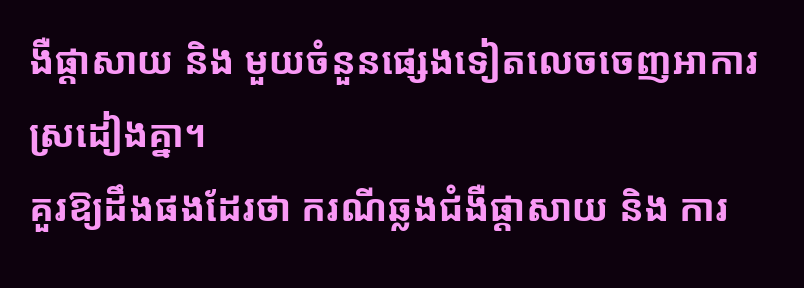ងឺផ្ដាសាយ និង មួយចំនួនផ្សេងទៀតលេចចេញអាការស្រដៀងគ្នា។
គួរឱ្យដឹងផងដែរថា ករណីឆ្លងជំងឺផ្ដាសាយ និង ការ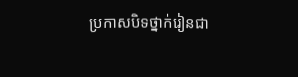ប្រកាសបិទថ្នាក់រៀនជា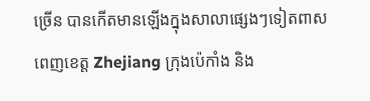ច្រើន បានកើតមានឡើងក្នុងសាលាផ្សេងៗទៀតពាសពេញខេត្ត Zhejiang ក្រុងប៉េកាំង និង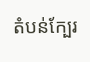តំបន់ក្បែរ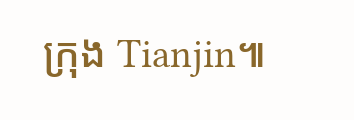ក្រុង Tianjin៕